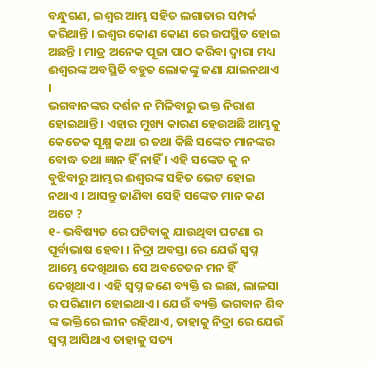ବନ୍ଧୁଗଣ, ଇଶ୍ଵର ଆମ୍ଭ ସହିତ ଲଗାତାର ସମ୍ପର୍କ କରିଥାନ୍ତି । ଇଶ୍ଵର କୋଣ କୋଣ ରେ ଉପସ୍ଥିତ ହୋଇ ଅଛନ୍ତି । ମାତ୍ର ଅନେକ ପୂଜା ପାଠ କରିବା ଦ୍ଵାରା ମଧ୍ୟ ଈଶ୍ଵରଙ୍କ ଅବସ୍ଥିତି ବହୁତ ଲୋକଙ୍କୁ ଜଣା ଯାଇନଥାଏ ।
ଭଗବାନଙ୍କର ଦର୍ଶନ ନ ମିଳିବାରୁ ଭକ୍ତ ନିରାଶ ହୋଇଥାନ୍ତି । ଏହାର ମୁଖ୍ୟ କାରଣ ହେଉଅଛି ଆମ୍ଭକୁ କେତେକ ସୂକ୍ଷ୍ମ କଥା ର ତଥା କିଛି ସଙ୍କେତ ମାନଙ୍କର ବୋଦ୍ଧ ତଥା ଜ୍ଞାନ ହିଁ ନାହିଁ । ଏହି ସଙ୍କେତ କୁ ନ ବୁଝିବାରୁ ଆମ୍ଭର ଈଶ୍ବରଙ୍କ ସହିତ ଭେଟ ହୋଇ ନଥାଏ । ଆସନ୍ତୁ ଜାଣିବା ସେହି ସଙ୍କେତ ମାନ କଣ ଅଟେ ?
୧- ଭବିଷ୍ୟତ ରେ ଘଟିବାକୁ ଯାଉଥିବା ଘଟଣା ର ପୂର୍ବାଭାଷ ହେବା । ନିଦ୍ରା ଅବସ୍ତା ରେ ଯେଉଁ ସ୍ଵପ୍ନ ଆମ୍ଭେ ଦେଖିଥାଊ ସେ ଅବଚେତନ ମନ ହିଁ ଦେଖିଥାଏ । ଏହି ସ୍ଵପ୍ନ ଜଣେ ବ୍ୟକ୍ତି ର ଇଛା, ଲାଳସା ର ପରିଣାମ ହୋଇଥାଏ । ଯେଉଁ ବ୍ୟକ୍ତି ଭଗବାନ ଶିବ ଙ୍କ ଭକ୍ତିରେ ଲୀନ ରହିଥାଏ, ତାହାକୁ ନିଦ୍ରା ରେ ଯେଉଁ ସ୍ଵପ୍ନ ଆସିଥାଏ ତାହାକୁ ସତ୍ୟ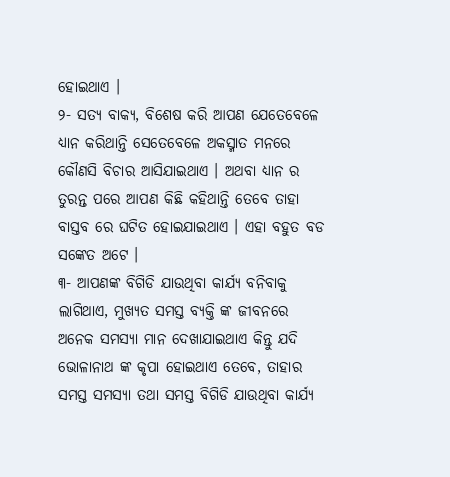ହୋଇଥାଏ ।
୨- ସତ୍ୟ ବାକ୍ୟ, ବିଶେଷ କରି ଆପଣ ଯେତେବେଳେ ଧ୍ୟାନ କରିଥାନ୍ତି ସେତେବେଳେ ଅକସ୍ମାତ ମନରେ କୌଣସି ବିଚାର ଆସିଯାଇଥାଏ । ଅଥବା ଧ୍ୟାନ ର ତୁରନ୍ତ ପରେ ଆପଣ କିଛି କହିଥାନ୍ତି ତେବେ ତାହା ବାସ୍ତବ ରେ ଘଟିତ ହୋଇଯାଇଥାଏ । ଏହା ବହୁତ ବଡ ସଙ୍କେତ ଅଟେ ।
୩- ଆପଣଙ୍କ ବିଗିଡି ଯାଉଥିବା କାର୍ଯ୍ୟ ବନିବାକୁ ଲାଗିଥାଏ, ମୁଖ୍ୟତ ସମସ୍ତ ବ୍ୟକ୍ତି ଙ୍କ ଜୀବନରେ ଅନେକ ସମସ୍ୟା ମାନ ଦେଖାଯାଇଥାଏ କିନ୍ତୁ ଯଦି ଭୋଳାନାଥ ଙ୍କ କୃପା ହୋଇଥାଏ ତେବେ, ତାହାର ସମସ୍ତ ସମସ୍ୟା ତଥା ସମସ୍ତ ବିଗିଡି ଯାଉଥିବା କାର୍ଯ୍ୟ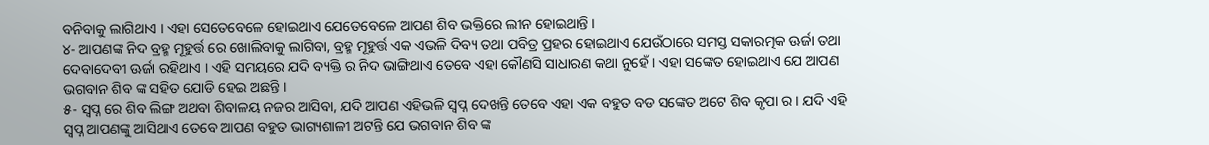ବନିବାକୁ ଲାଗିଥାଏ । ଏହା ସେତେବେଳେ ହୋଇଥାଏ ଯେତେବେଳେ ଆପଣ ଶିବ ଭକ୍ତିରେ ଲୀନ ହୋଇଥାନ୍ତି ।
୪- ଆପଣଙ୍କ ନିଦ ବ୍ରହ୍ମ ମୂହୁର୍ତ୍ତ ରେ ଖୋଲିବାକୁ ଲାଗିବା, ବ୍ରହ୍ମ ମୂହୁର୍ତ୍ତ ଏକ ଏଭଳି ଦିବ୍ୟ ତଥା ପବିତ୍ର ପ୍ରହର ହୋଇଥାଏ ଯେଉଁଠାରେ ସମସ୍ତ ସକାରତ୍ମକ ଊର୍ଜା ତଥା ଦେବାଦେବୀ ଊର୍ଜା ରହିଥାଏ । ଏହି ସମୟରେ ଯଦି ବ୍ୟକ୍ତି ର ନିଦ ଭାଙ୍ଗିଥାଏ ତେବେ ଏହା କୌଣସି ସାଧାରଣ କଥା ନୁହେଁ । ଏହା ସଙ୍କେତ ହୋଇଥାଏ ଯେ ଆପଣ ଭଗବାନ ଶିବ ଙ୍କ ସହିତ ଯୋଡି ହେଇ ଅଛନ୍ତି ।
୫- ସ୍ଵପ୍ନ ରେ ଶିବ ଲିଙ୍ଗ ଅଥବା ଶିବାଳୟ ନଜର ଆସିବା, ଯଦି ଆପଣ ଏହିଭଳି ସ୍ଵପ୍ନ ଦେଖନ୍ତି ତେବେ ଏହା ଏକ ବହୁତ ବଡ ସଙ୍କେତ ଅଟେ ଶିବ କୃପା ର । ଯଦି ଏହି ସ୍ଵପ୍ନ ଆପଣଙ୍କୁ ଆସିଥାଏ ତେବେ ଆପଣ ବହୁତ ଭାଗ୍ୟଶାଳୀ ଅଟନ୍ତି ଯେ ଭଗବାନ ଶିବ ଙ୍କ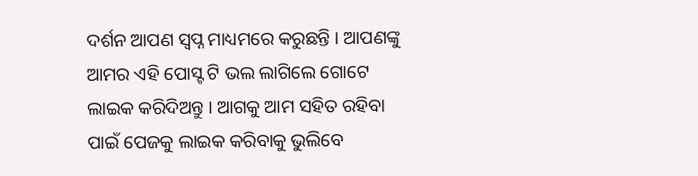ଦର୍ଶନ ଆପଣ ସ୍ଵପ୍ନ ମାଧ୍ୟମରେ କରୁଛନ୍ତି । ଆପଣଙ୍କୁ ଆମର ଏହି ପୋସ୍ଟ ଟି ଭଲ ଲାଗିଲେ ଗୋଟେ ଲାଇକ କରିଦିଅନ୍ତୁ । ଆଗକୁ ଆମ ସହିତ ରହିବା ପାଇଁ ପେଜକୁ ଲାଇକ କରିବାକୁ ଭୁଲିବେ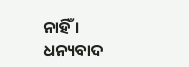ନାହିଁ । ଧନ୍ୟବାଦ